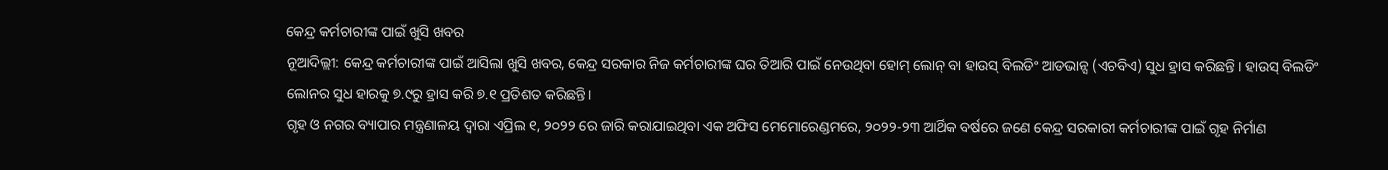କେନ୍ଦ୍ର କର୍ମଚାରୀଙ୍କ ପାଇଁ ଖୁସି ଖବର
ନୂଆଦିଲ୍ଲୀ: କେନ୍ଦ୍ର କର୍ମଚାରୀଙ୍କ ପାଇଁ ଆସିଲା ଖୁସି ଖବର, କେନ୍ଦ୍ର ସରକାର ନିଜ କର୍ମଚାରୀଙ୍କ ଘର ତିଆରି ପାଇଁ ନେଉଥିବା ହୋମ୍ ଲୋନ୍ ବା ହାଉସ୍ ବିଲଡିଂ ଆଡଭାନ୍ସ (ଏଚବିଏ) ସୁଧ ହ୍ରାସ କରିଛନ୍ତି । ହାଉସ୍ ବିଲଡିଂ ଲୋନର ସୁଧ ହାରକୁ ୭.୯ରୁ ହ୍ରାସ କରି ୭.୧ ପ୍ରତିଶତ କରିଛନ୍ତି।
ଗୃହ ଓ ନଗର ବ୍ୟାପାର ମନ୍ତ୍ରଣାଳୟ ଦ୍ୱାରା ଏପ୍ରିଲ ୧, ୨୦୨୨ ରେ ଜାରି କରାଯାଇଥିବା ଏକ ଅଫିସ ମେମୋରେଣ୍ଡମରେ, ୨୦୨୨-୨୩ ଆର୍ଥିକ ବର୍ଷରେ ଜଣେ କେନ୍ଦ୍ର ସରକାରୀ କର୍ମଚାରୀଙ୍କ ପାଇଁ ଗୃହ ନିର୍ମାଣ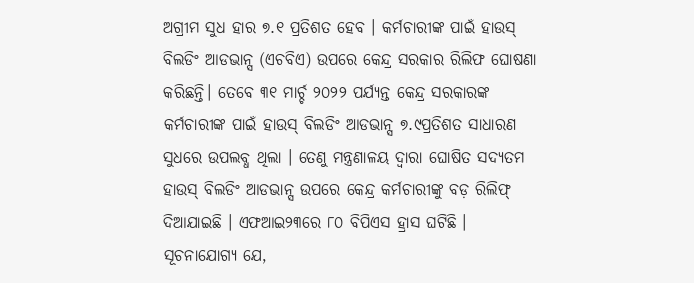ଅଗ୍ରୀମ ସୁଧ ହାର ୭.୧ ପ୍ରତିଶତ ହେବ । କର୍ମଚାରୀଙ୍କ ପାଇଁ ହାଉସ୍ ବିଲଡିଂ ଆଡଭାନ୍ସ (ଏଚବିଏ) ଉପରେ କେନ୍ଦ୍ର ସରକାର ରିଲିଫ ଘୋଷଣା କରିଛନ୍ତି। ତେବେ ୩୧ ମାର୍ଚ୍ଚ ୨୦୨୨ ପର୍ଯ୍ୟନ୍ତ କେନ୍ଦ୍ର ସରକାରଙ୍କ କର୍ମଚାରୀଙ୍କ ପାଇଁ ହାଉସ୍ ବିଲଡିଂ ଆଡଭାନ୍ସ ୭.୯ପ୍ରତିଶତ ସାଧାରଣ ସୁଧରେ ଉପଲବ୍ଧ ଥିଲା । ତେଣୁ ମନ୍ତ୍ରଣାଳୟ ଦ୍ୱାରା ଘୋଷିତ ସଦ୍ୟତମ ହାଉସ୍ ବିଲଡିଂ ଆଡଭାନ୍ସ ଉପରେ କେନ୍ଦ୍ର କର୍ମଚାରୀଙ୍କୁ ବଡ଼ ରିଲିଫ୍ ଦିଆଯାଇଛି । ଏଫଆଇ୨୩ରେ ୮୦ ବିପିଏସ ହ୍ରାସ ଘଟିଛି । ସୂଚନାଯୋଗ୍ୟ ଯେ,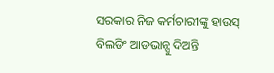ସରକାର ନିଜ କର୍ମଚାରୀଙ୍କୁ ହାଉସ୍ ବିଲଡିଂ ଆଡଭାନ୍ସୁ ଦିଅନ୍ତି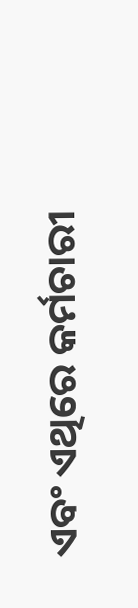ଏବଂ ଏଥିରେ କର୍ମଚାରୀ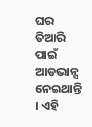ଘର ତିଆରି ପାଇଁ ଆଡଭାନ୍ସ ନେଇଥାନ୍ତି । ଏହି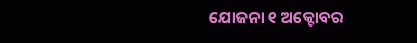ଯୋଜନା ୧ ଅକ୍ଟୋବର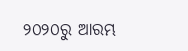୨୦୨୦ରୁ ଆରମ୍ଭ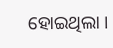ହୋଇଥିଲା ।